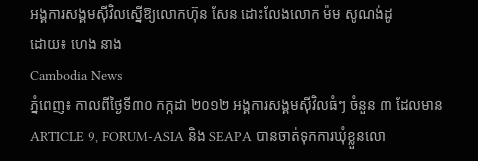អង្គការសង្គមស៊ីវិលស្នើឱ្យលោកហ៊ុន សែន ដោះលែងលោក ម៉ម សូណង់ដូ
ដោយ៖ ហេង នាង
Cambodia News
ភ្នំពេញ៖ កាលពីថ្ងៃទី៣០ កក្កដា ២០១២ អង្គការសង្គមស៊ីវិលធំៗ ចំនួន ៣ ដែលមាន ARTICLE 9, FORUM-ASIA និង SEAPA បានចាត់ទុកការឃុំខ្លួនលោ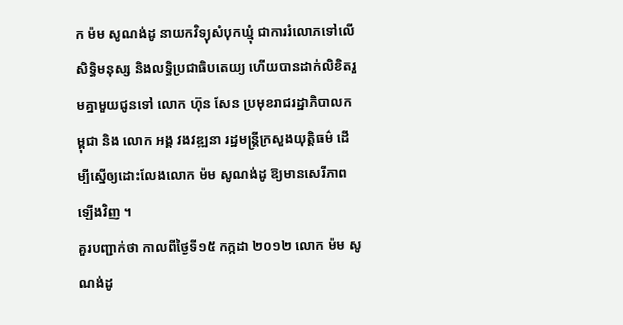ក ម៉ម សូណង់ដូ នាយកវិទ្យុសំបុកឃ្មុំ ជាការរំលោភទៅលើសិទ្ធិមនុស្ស និងលទ្ធិប្រជាធិបតេយ្យ ហើយបានដាក់លិខិតរួមគ្នាមួយជូនទៅ លោក ហ៊ុន សែន ប្រមុខរាជរដ្ឋាភិបាលកម្ពុជា និង លោក អង្គ វងវឌ្ឍនា រដ្ឋមន្ត្រីក្រសួងយុត្តិធម៌ ដើម្បីស្នើឲ្យដោះលែងលោក ម៉ម សូណង់ដូ ឱ្យមានសេរីភាពឡើងវិញ ។
គួរបញ្ជាក់ថា កាលពីថ្ងៃទី១៥ កក្កដា ២០១២ លោក ម៉ម សូណង់ដូ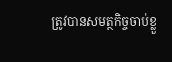ត្រូវបានសមត្ថកិច្ចចាប់ខ្លួ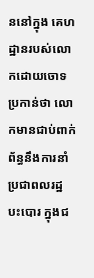ននៅក្នុង គេហដ្ឋានរបស់លោកដោយចោទប្រកាន់ថា លោកមានជាប់ពាក់ព័ន្ធនឹងការនាំប្រជាពលរដ្ឋបះបោរ ក្នុងជ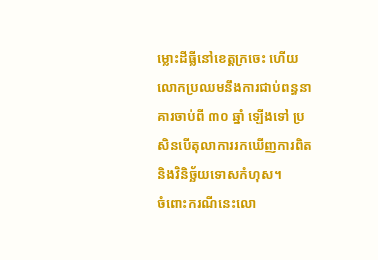ម្លោះដីធ្លីនៅខេត្ដក្រចេះ ហើយលោកប្រឈមនឹងការជាប់ពន្ធនាគារចាប់ពី ៣០ ឆ្នាំ ឡើងទៅ ប្រសិនបើតុលាការរកឃើញការពិត និងវិនិច្ឆ័យទោសកំហុស។
ចំពោះករណីនេះលោ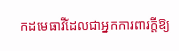កដមេធាវីដែលជាអ្នកការពារក្ដីឱ្យ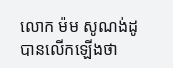លោក ម៉ម សូណង់ដូ បានលើកឡើងថា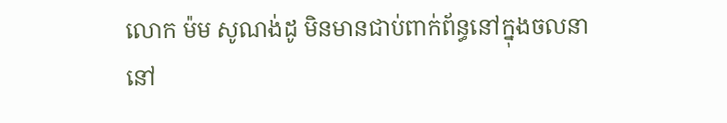លោក ម៉ម សូណង់ដូ មិនមានជាប់ពាក់ព័ន្ធនៅក្នុងចលនានៅ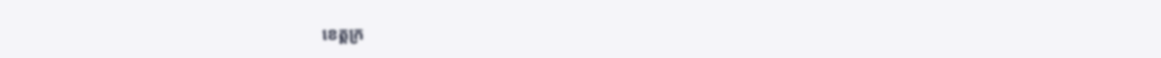ខេត្ដក្រ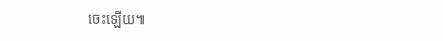ចេះឡើយ៕